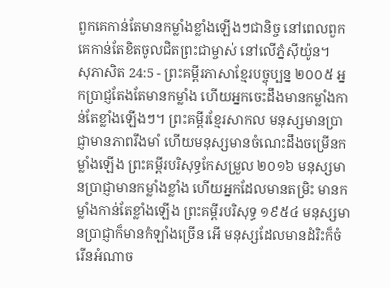ពួកគេកាន់តែមានកម្លាំងខ្លាំងឡើងៗជានិច្ច នៅពេលពួកគេកាន់តែខិតចូលជិតព្រះជាម្ចាស់ នៅលើភ្នំស៊ីយ៉ូន។
សុភាសិត 24:5 - ព្រះគម្ពីរភាសាខ្មែរបច្ចុប្បន្ន ២០០៥ អ្នកប្រាជ្ញតែងតែមានកម្លាំង ហើយអ្នកចេះដឹងមានកម្លាំងកាន់តែខ្លាំងឡើងៗ។ ព្រះគម្ពីរខ្មែរសាកល មនុស្សមានប្រាជ្ញាមានភាពរឹងមាំ ហើយមនុស្សមានចំណេះដឹងចម្រើនកម្លាំងឡើង ព្រះគម្ពីរបរិសុទ្ធកែសម្រួល ២០១៦ មនុស្សមានប្រាជ្ញាមានកម្លាំងខ្លាំង ហើយអ្នកដែលមានតម្រិះ មានកម្លាំងកាន់តែខ្លាំងឡើង ព្រះគម្ពីរបរិសុទ្ធ ១៩៥៤ មនុស្សមានប្រាជ្ញាក៏មានកំឡាំងច្រើន អើ មនុស្សដែលមានដំរិះក៏ចំរើនអំណាច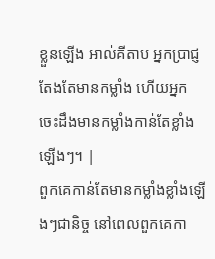ខ្លួនឡើង អាល់គីតាប អ្នកប្រាជ្ញតែងតែមានកម្លាំង ហើយអ្នកចេះដឹងមានកម្លាំងកាន់តែខ្លាំងឡើងៗ។ |
ពួកគេកាន់តែមានកម្លាំងខ្លាំងឡើងៗជានិច្ច នៅពេលពួកគេកា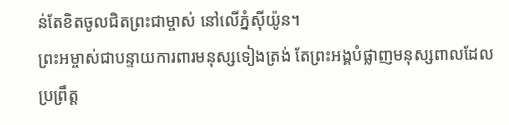ន់តែខិតចូលជិតព្រះជាម្ចាស់ នៅលើភ្នំស៊ីយ៉ូន។
ព្រះអម្ចាស់ជាបន្ទាយការពារមនុស្សទៀងត្រង់ តែព្រះអង្គបំផ្លាញមនុស្សពាលដែលប្រព្រឹត្ត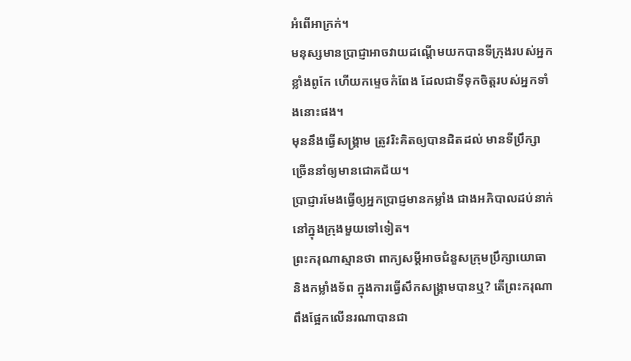អំពើអាក្រក់។
មនុស្សមានប្រាជ្ញាអាចវាយដណ្ដើមយកបានទីក្រុងរបស់អ្នកខ្លាំងពូកែ ហើយកម្ទេចកំពែង ដែលជាទីទុកចិត្តរបស់អ្នកទាំងនោះផង។
មុននឹងធ្វើសង្គ្រាម ត្រូវរិះគិតឲ្យបានដិតដល់ មានទីប្រឹក្សាច្រើននាំឲ្យមានជោគជ័យ។
ប្រាជ្ញារមែងធ្វើឲ្យអ្នកប្រាជ្ញមានកម្លាំង ជាងអភិបាលដប់នាក់នៅក្នុងក្រុងមួយទៅទៀត។
ព្រះករុណាស្មានថា ពាក្យសម្ដីអាចជំនួសក្រុមប្រឹក្សាយោធា និងកម្លាំងទ័ព ក្នុងការធ្វើសឹកសង្គ្រាមបានឬ? តើព្រះករុណាពឹងផ្អែកលើនរណាបានជា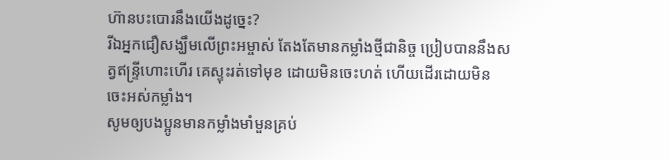ហ៊ានបះបោរនឹងយើងដូច្នេះ?
រីឯអ្នកជឿសង្ឃឹមលើព្រះអម្ចាស់ តែងតែមានកម្លាំងថ្មីជានិច្ច ប្រៀបបាននឹងសត្វឥន្ទ្រីហោះហើរ គេស្ទុះរត់ទៅមុខ ដោយមិនចេះហត់ ហើយដើរដោយមិនចេះអស់កម្លាំង។
សូមឲ្យបងប្អូនមានកម្លាំងមាំមួនគ្រប់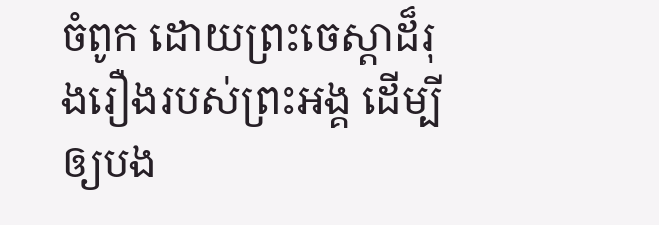ចំពូក ដោយព្រះចេស្ដាដ៏រុងរឿងរបស់ព្រះអង្គ ដើម្បីឲ្យបង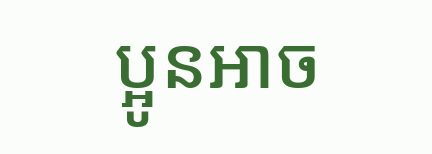ប្អូនអាច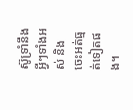ស៊ូទ្រាំនឹងអ្វីៗទាំងអស់ និងចេះអត់ធ្មត់ទៀតផង។